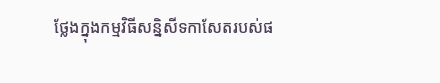ថ្លែងក្នុងកម្មវិធីសន្និសីទកាសែតរបស់ផ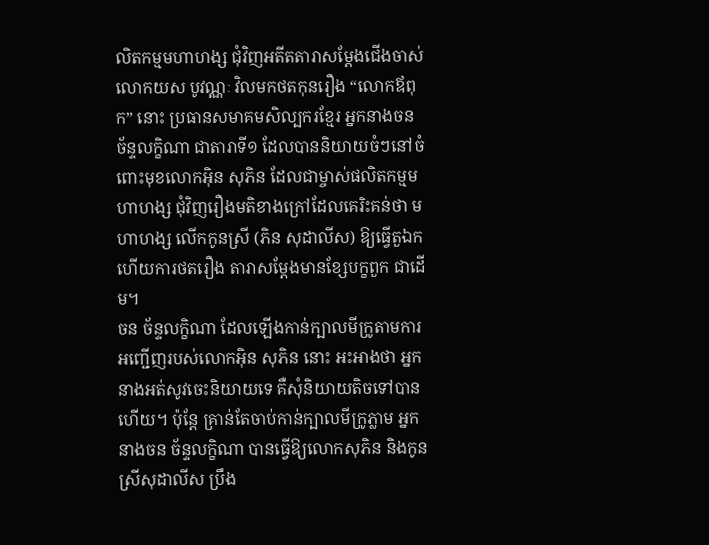លិតកម្មមហាហង្ស ជុំវិញអតីតតារាសម្តែងជើងចាស់ លោកយស បូវណ្ណៈ វិលមកថតកុនរឿង “លោកឪពុក” នោះ ប្រធានសមាគមសិល្បករខ្មែរ អ្នកនាងចន ច័ន្ទលក្ខិណា ជាតារាទី១ ដែលបាននិយាយចំៗនៅចំពោះមុខលោកអ៊ិន សុភិន ដែលជាម្ចាស់ផលិតកម្មមហាហង្ស ជុំវិញរឿងមតិខាងក្រៅដែលគេរិះគន់ថា មហាហង្ស លើកកូនស្រី (ភិន សុដាលីស) ឱ្យធ្វើតួឯក ហើយការថតរឿង តារាសម្តែងមានខ្សែបក្ខពួក ជាដើម។
ចន ច័ន្ទលក្ខិណា ដែលឡើងកាន់ក្បាលមីក្រូតាមការអញ្ជើញរបស់លោកអ៊ិន សុភិន នោះ អះអាងថា អ្នកនាងអត់សូវចេះនិយាយទេ គឺសុំនិយាយតិចទៅបានហើយ។ ប៉ុន្តែ គ្រាន់តែចាប់កាន់ក្បាលមីក្រូភ្លាម អ្នកនាងចន ច័ន្ទលក្ខិណា បានធ្វើឱ្យលោកសុភិន និងកូនស្រីសុដាលីស ប្រឹង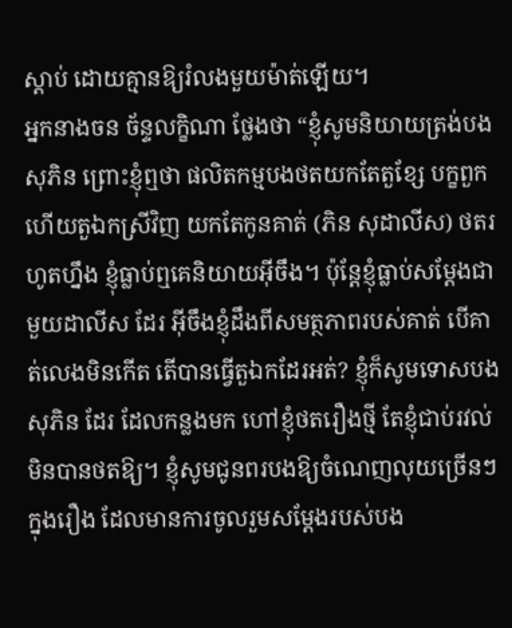ស្តាប់ ដោយគ្មានឱ្យរំលងមួយម៉ាត់ឡើយ។
អ្នកនាងចន ច័ន្ទលក្ខិណា ថ្លែងថា “ខ្ញុំសូមនិយាយត្រង់បងសុភិន ព្រោះខ្ញុំឮថា ផលិតកម្មបងថតយកតែតួខ្សែ បក្ខពួក ហើយតួឯកស្រីវិញ យកតែកូនគាត់ (ភិន សុដាលីស) ថតរហូតហ្នឹង ខ្ញុំធ្លាប់ឮគេនិយាយអ៊ីចឹង។ ប៉ុន្តែខ្ញុំធ្លាប់សម្តែងជាមួយដាលីស ដែរ អ៊ីចឹងខ្ញុំដឹងពីសមត្ថភាពរបស់គាត់ បើគាត់លេងមិនកើត តើបានធ្វើតួឯកដែរអត់? ខ្ញុំក៏សូមទោសបងសុភិន ដែរ ដែលកន្លងមក ហៅខ្ញុំថតរឿងថ្មី តែខ្ញុំជាប់រវល់មិនបានថតឱ្យ។ ខ្ញុំសូមជូនពរបងឱ្យចំណេញលុយច្រើនៗក្នុងរឿង ដែលមានការចូលរួមសម្តែងរបស់បង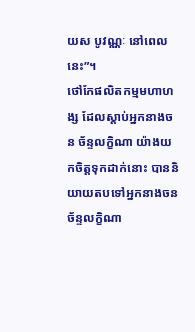យស បូវណ្ណៈ នៅពេលនេះ”។
ថៅកែផលិតកម្មមហាហង្ស ដែលស្តាប់អ្នកនាងចន ច័ន្ទលក្ខិណា យ៉ាងយកចិត្តទុកដាក់នោះ បាននិយាយតបទៅអ្នកនាងចន ច័ន្ទលក្ខិណា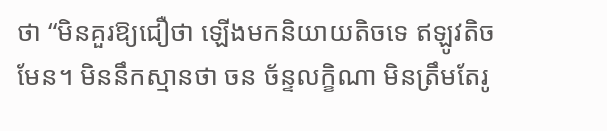ថា “មិនគួរឱ្យជឿថា ឡើងមកនិយាយតិចទេ ឥឡូវតិចមែន។ មិននឹកស្មានថា ចន ច័ន្ទលក្ខិណា មិនត្រឹមតែរូ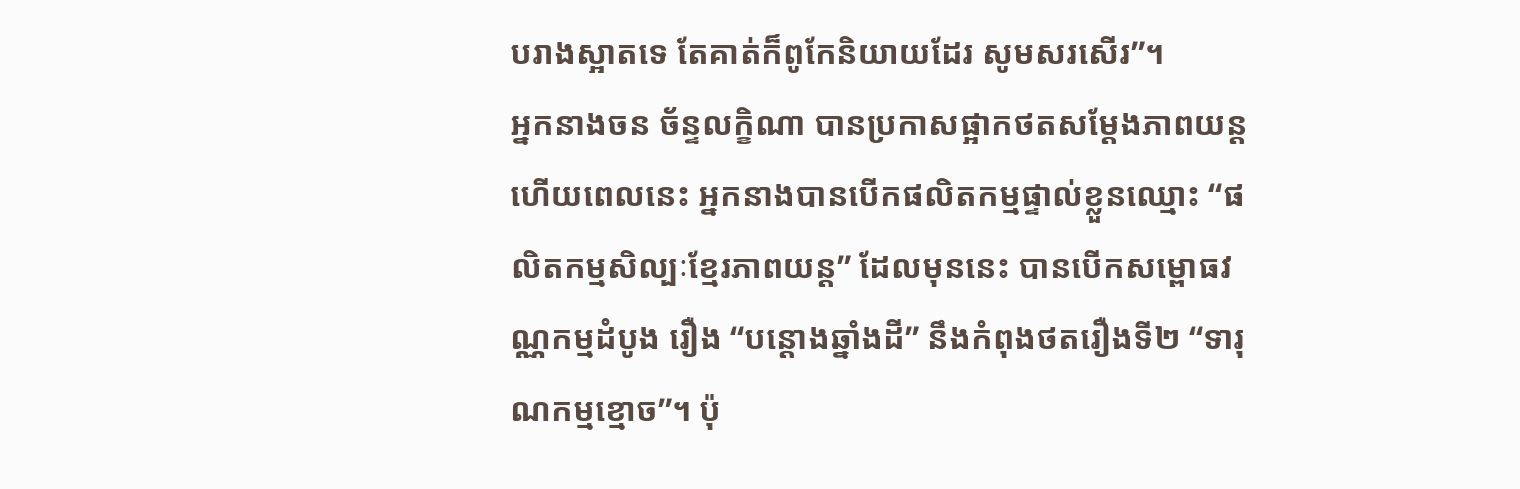បរាងស្អាតទេ តែគាត់ក៏ពូកែនិយាយដែរ សូមសរសើរ”។
អ្នកនាងចន ច័ន្ទលក្ខិណា បានប្រកាសផ្អាកថតសម្តែងភាពយន្តហើយពេលនេះ អ្នកនាងបានបើកផលិតកម្មផ្ទាល់ខ្លួនឈ្មោះ “ផលិតកម្មសិល្បៈខ្មែរភាពយន្ត” ដែលមុននេះ បានបើកសម្ពោធវណ្ណកម្មដំបូង រឿង “បន្តោងឆ្នាំងដី” នឹងកំពុងថតរឿងទី២ “ទារុណកម្មខ្មោច”។ ប៉ុ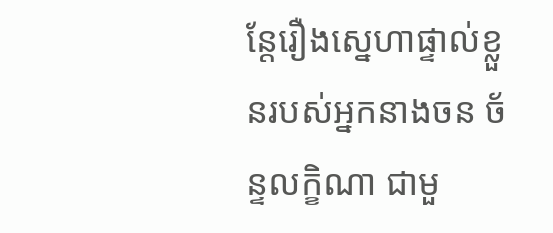ន្តែរឿងស្នេហាផ្ទាល់ខ្លួនរបស់អ្នកនាងចន ច័ន្ទលក្ខិណា ជាមួ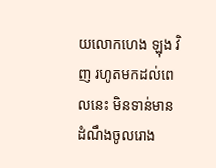យលោកហេង ឡុង វិញ រហូតមកដល់ពេលនេះ មិនទាន់មានដំណឹងចូលរោង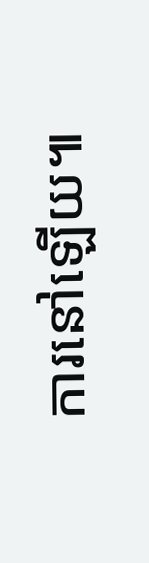ការនៅឡើយ៕